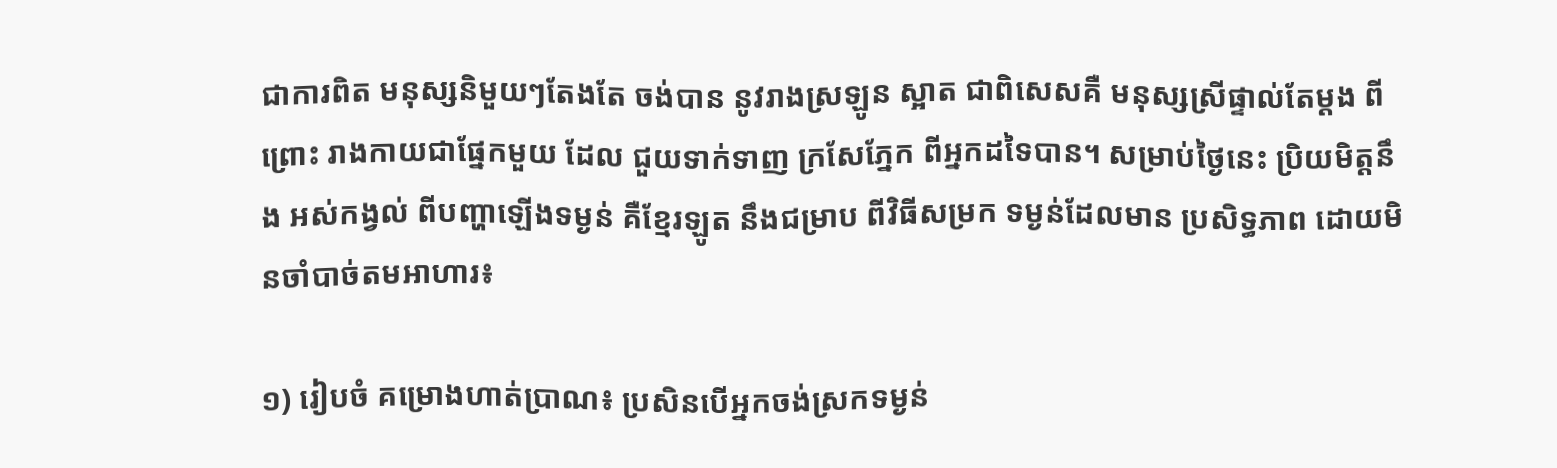ជាការពិត មនុស្សនិមួយៗតែងតែ ចង់បាន នូវរាងស្រឡូន ស្អាត ជាពិសេសគឺ មនុស្សស្រីផ្ទាល់តែម្តង ពីព្រោះ រាងកាយជាផ្នែកមួយ ដែល ជួយទាក់ទាញ ក្រសែភ្នែក ពីអ្នកដទៃបាន។ សម្រាប់ថ្ងៃនេះ ប្រិយមិត្តនឹង អស់កង្វល់ ពីបញ្ហាឡើងទម្ងន់ គឺខ្មែរឡូត នឹងជម្រាប ពីវិធីសម្រក ទម្ងន់ដែលមាន ប្រសិទ្ធភាព ដោយមិនចាំបាច់តមអាហារ៖

១) រៀបចំ គម្រោងហាត់ប្រាណ៖ ប្រសិនបើអ្នកចង់ស្រកទម្ងន់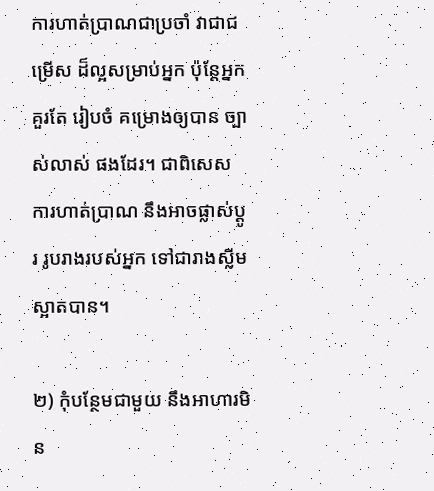ការហាត់ប្រាណជាប្រចាំ វាជាជម្រើស ដ៏ល្អសម្រាប់អ្នក ប៉ុន្តែអ្នកគួរតែ រៀបចំ គម្រោងឲ្យបាន ច្បាស់លាស់ ផងដែរ។ ជាពិសេស ការហាត់ប្រាណ នឹងអាចផ្លាស់ប្តូរ រូបរាងរបស់អ្នក ទៅជារាងស្លីមស្អាតបាន។

២) កុំបន្ថែមជាមួយ នឹងអាហារមិន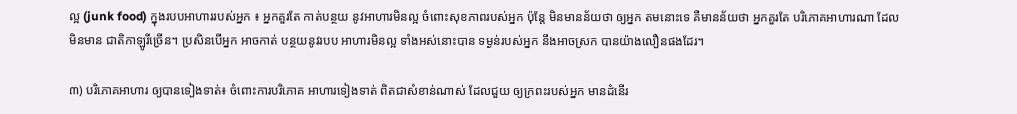ល្អ (junk food) ក្នុងរបបអាហាររបស់អ្នក ៖ អ្នកគួរតែ កាត់បន្ថយ នូវអាហារមិនល្អ ចំពោះសុខភាពរបស់អ្នក ប៉ុន្តែ មិនមានន័យថា ឲ្យអ្នក តមនោះទេ គឺមានន័យថា អ្នកគួរតែ បរិភោគអាហារណា ដែលមិនមាន ជាតិកាឡូរីច្រើន។ ប្រសិនបើអ្នក អាចកាត់ បន្ថយនូវរបប អាហារមិនល្អ ទាំងអស់នោះបាន ទម្ងន់របស់អ្នក នឹងអាចស្រក បានយ៉ាងលឿនផងដែរ។

៣) បរិភោគអាហារ ឲ្យបានទៀងទាត់៖ ចំពោះការបរិភោគ អាហារទៀងទាត់ ពិតជាសំខាន់ណាស់ ដែលជួយ ឲ្យក្រពះរបស់អ្នក មានដំនើរ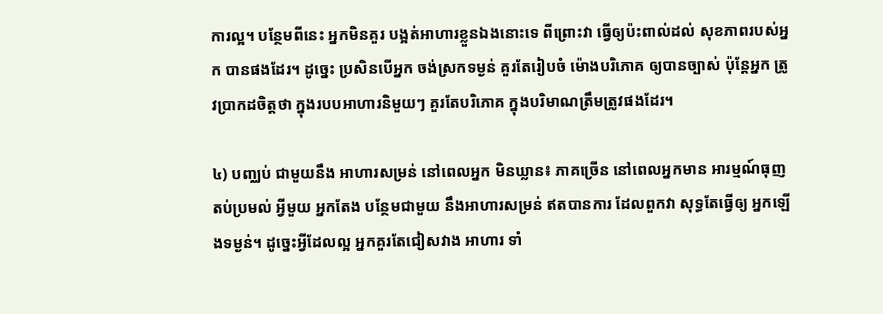ការល្អ។ បន្ថែមពីនេះ អ្នកមិនគួរ បង្អត់អាហារខ្លួនឯងនោះទេ ពីព្រោះវា ធ្វើឲ្យប៉ះពាល់ដល់ សុខភាពរបស់អ្នក បានផងដែរ។ ដូច្នេះ ប្រសិនបើអ្នក ចង់ស្រកទម្ងន់ គួរតែរៀបចំ ម៉ោងបរិភោគ ឲ្យបានច្បាស់ ប៉ុន្តែអ្នក ត្រូវប្រាកដចិត្តថា ក្នុងរបបអាហារនិមួយៗ គួរតែបរិភោគ ក្នុងបរិមាណត្រឹមត្រូវផងដែរ។

៤) បញ្ឈប់ ជាមួយនឹង អាហារសម្រន់ នៅពេលអ្នក មិនឃ្លាន៖ ភាគច្រើន នៅពេលអ្នកមាន អារម្មណ៍ធុញ តប់ប្រមល់ អ្វីមួយ អ្នកតែង បន្ថែមជាមួយ នឹងអាហារសម្រន់ ឥតបានការ ដែលពួកវា សុទ្ធតែធ្វើឲ្យ អ្នកឡើងទម្ងន់។ ដូច្នេះអ្វីដែលល្អ អ្នកគួរតែជៀសវាង អាហារ ទាំ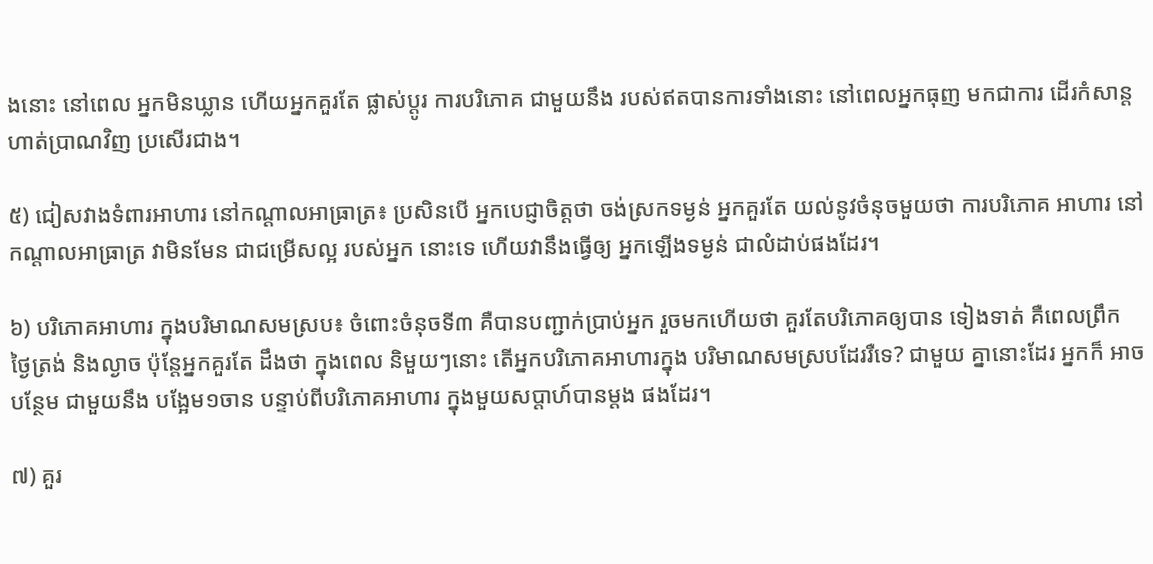ងនោះ នៅពេល អ្នកមិនឃ្លាន ហើយអ្នកគួរតែ ផ្លាស់ប្តូរ ការបរិភោគ ជាមួយនឹង របស់ឥតបានការទាំងនោះ នៅពេលអ្នកធុញ មកជាការ ដើរកំសាន្ត ហាត់ប្រាណវិញ ប្រសើរជាង។

៥) ជៀសវាងទំពារអាហារ នៅកណ្តាលអាធ្រាត្រ៖ ប្រសិនបើ អ្នកបេជ្ញាចិត្តថា ចង់ស្រកទម្ងន់ អ្នកគួរតែ យល់នូវចំនុចមួយថា ការបរិភោគ អាហារ នៅកណ្តាលអាធ្រាត្រ វាមិនមែន ជាជម្រើសល្អ របស់អ្នក នោះទេ ហើយវានឹងធ្វើឲ្យ អ្នកឡើងទម្ងន់ ជាលំដាប់ផងដែរ។

៦) បរិភោគអាហារ ក្នុងបរិមាណសមស្រប៖ ចំពោះចំនុចទី៣ គឺបានបញ្ជាក់ប្រាប់អ្នក រួចមកហើយថា គួរតែបរិភោគឲ្យបាន ទៀងទាត់ គឺពេលព្រឹក ថ្ងៃត្រង់ និងល្ងាច ប៉ុន្តែអ្នកគួរតែ ដឹងថា ក្នុងពេល និមួយៗនោះ តើអ្នកបរិភោគអាហារក្នុង បរិមាណសមស្របដែររឺទេ? ជាមួយ គ្នានោះដែរ អ្នកក៏ អាច បន្ថែម ជាមួយនឹង បង្អែម១ចាន បន្ទាប់ពីបរិភោគអាហារ ក្នុងមួយសប្តាហ៍បានម្តង ផងដែរ។

៧) គួរ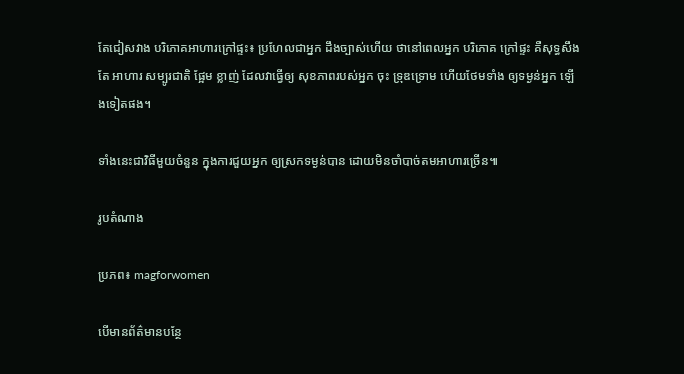តែជៀសវាង បរិភោគអាហារក្រៅផ្ទះ៖ ប្រហែលជាអ្នក ដឹងច្បាស់ហើយ ថានៅពេលអ្នក បរិភោគ ក្រៅផ្ទះ គឺសុទ្ធសឹងតែ អាហារ សម្បូរជាតិ ផ្អែម ខ្លាញ់ ដែលវាធ្វើឲ្យ សុខភាពរបស់អ្នក ចុះ ទ្រុឌទ្រោម ហើយថែមទាំង ឲ្យទម្ងន់អ្នក ឡើងទៀតផង។

ទាំងនេះជាវិធីមួយចំនួន ក្នុងការជួយអ្នក ឲ្យស្រកទម្ងន់បាន ដោយមិនចាំបាច់តមអាហារច្រើន៕

រូបតំណាង

ប្រភព៖ magforwomen

បើមានព័ត៌មានបន្ថែ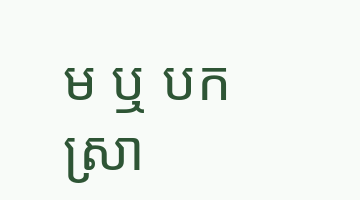ម ឬ បកស្រា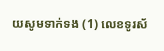យសូមទាក់ទង (1) លេខទូរស័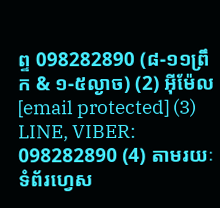ព្ទ 098282890 (៨-១១ព្រឹក & ១-៥ល្ងាច) (2) អ៊ីម៉ែល [email protected] (3) LINE, VIBER: 098282890 (4) តាមរយៈទំព័រហ្វេស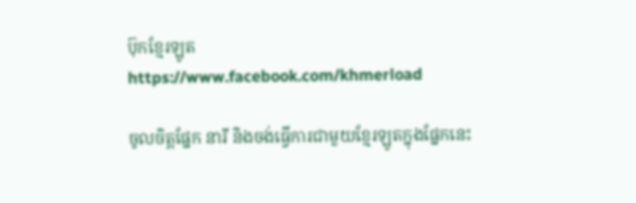ប៊ុកខ្មែរឡូត https://www.facebook.com/khmerload

ចូលចិត្តផ្នែក នារី និងចង់ធ្វើការជាមួយខ្មែរឡូតក្នុងផ្នែកនេះ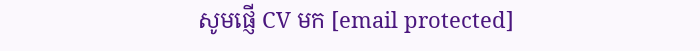សូមផ្ញើ CV មក [email protected]